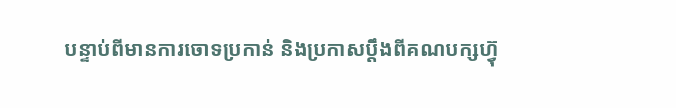បន្ទាប់ពីមានការចោទប្រកាន់ និងប្រកាសប្តឹងពីគណបក្សហ្វ៊ុ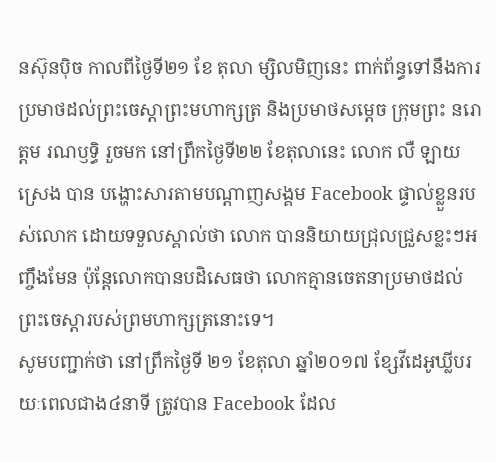នស៊ុនប៉ិច កាលពីថ្ងៃទី២១ ខែ តុលា ម្សិលមិញនេះ ពាក់ព័ន្ធទៅនឹងការប្រមាថដល់ព្រះចេស្តាព្រះមហាក្សត្រ និងប្រមាថសម្តេច ក្រុមព្រះ នរោត្តម រណឫទ្ធិ រួចមក នៅព្រឹកថ្ងៃទី២២ ខែតុលានេះ លោក លឺ ឡាយស្រេង បាន បង្ហោះសារតាមបណ្តាញសង្គម Facebook ផ្ទាល់ខ្លួនរបស់លោក ដោយទទួលស្គាល់ថា លោក បាននិយាយជ្រុលជ្រួសខ្លះៗអញ្ចឹងមែន ប៉ុន្តែលោកបានបដិសេធថា លោកគ្មានចេតនាប្រមាថដល់ ព្រះចេស្តារបស់ព្រមហាក្សត្រនោះទេ។
សូមបញ្ជាក់ថា នៅព្រឹកថ្ងៃទី ២១ ខែតុលា ឆ្នាំ២០១៧ ខ្សែវីដេអូឃ្លីបរយៈពេលជាង៤នាទី ត្រូវបាន Facebook ដែល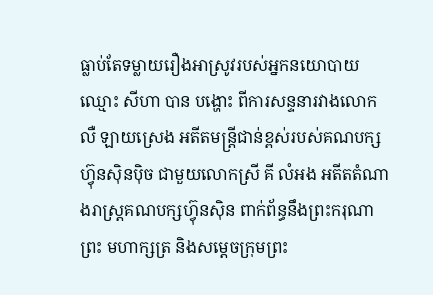ធ្លាប់តែទម្លាយរឿងអាស្រូវរបស់អ្នកនយោបាយឈ្មោះ សីហា បាន បង្ហោះ ពីការសន្ទនារវាងលោក លឺ ឡាយស្រេង អតីតមន្ត្រីជាន់ខ្ពស់របស់គណបក្សហ្វ៊ុនស៊ិនប៉ិច ជាមួយលោកស្រី គី លំអង អតីតតំណាងរាស្ត្រគណបក្សហ្វ៊ុនស៊ិន ពាក់ព័ន្ធនឹងព្រះករុណា ព្រះ មហាក្សត្រ និងសម្តេចក្រុមព្រះ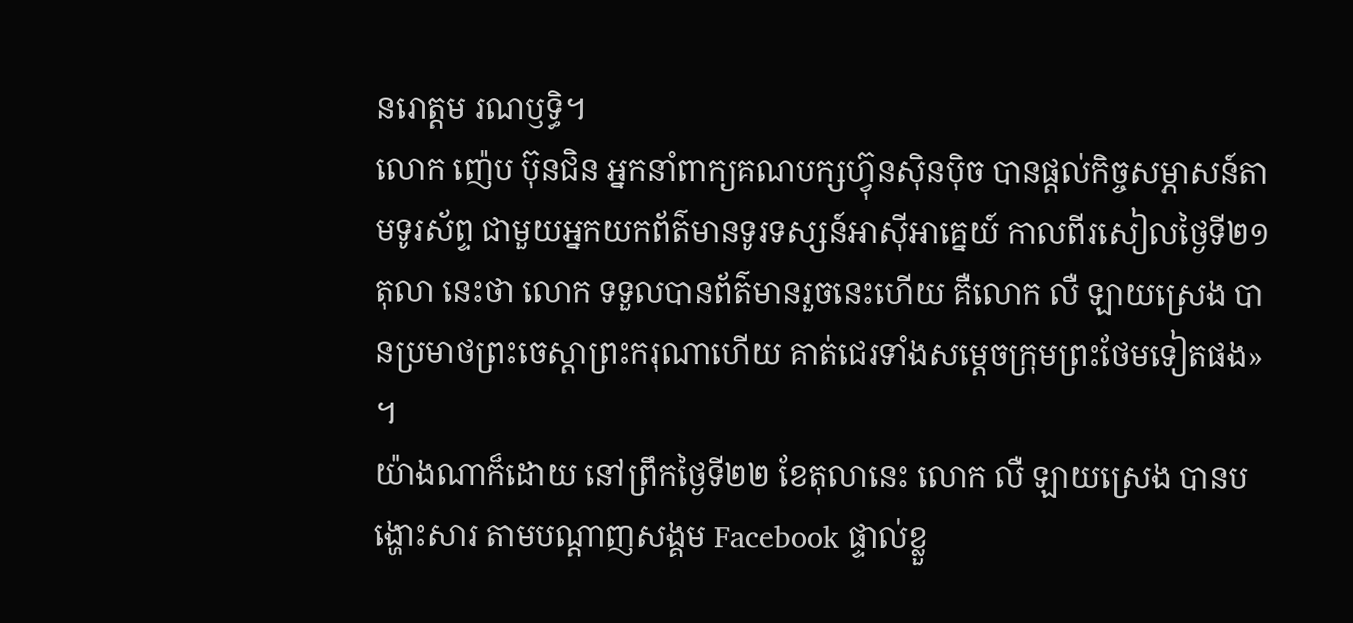នរោត្តម រណឫទ្ធិ។
លោក ញ៉េប ប៊ុនជិន អ្នកនាំពាក្យគណបក្សហ្វ៊ុនស៊ិនប៉ិច បានផ្តល់កិច្ចសម្ភាសន៍តាមទូរស័ព្ទ ជាមួយអ្នកយកព័ត៌មានទូរទស្សន៍អាស៊ីអាគ្នេយ៍ កាលពីរសៀលថ្ងៃទី២១ តុលា នេះថា លោក ទទួលបានព័ត៌មានរួចនេះហើយ គឺលោក លឺ ឡាយស្រេង បានប្រមាថព្រះចេស្តាព្រះករុណាហើយ គាត់ជេរទាំងសម្តេចក្រុមព្រះថែមទៀតផង» ។
យ៉ាងណាក៏ដោយ នៅព្រឹកថ្ងៃទី២២ ខែតុលានេះ លោក លឺ ឡាយស្រេង បានបង្ហោះសារ តាមបណ្តាញសង្គម Facebook ផ្ទាល់ខ្លួ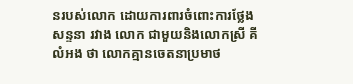នរបស់លោក ដោយការពារចំពោះការថ្លែងសន្ទនា រវាង លោក ជាមួយនិងលោកស្រី គី លំអង ថា លោកគ្មានចេតនាប្រមាថ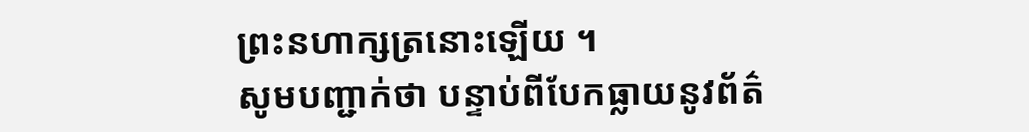ព្រះនហាក្សត្រនោះឡើយ ។
សូមបញ្ជាក់ថា បន្ទាប់ពីបែកធ្លាយនូវព័ត៌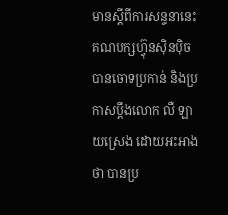មានស្តីពីការសន្ទនានេះ គណបក្សហ្វ៊ុនស៊ិនប៉ិច បានចោទប្រកាន់ និងប្រកាសប្តឹងលោក លឺ ឡាយស្រេង ដោយអះអាងថា បានប្រ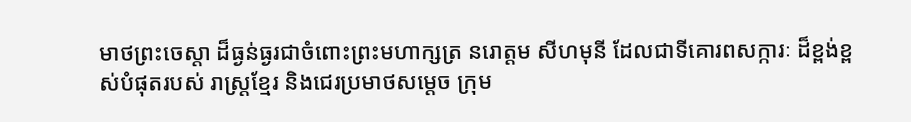មាថព្រះចេស្តា ដ៏ធ្ងន់ធ្ងរជាចំពោះព្រះមហាក្សត្រ នរោត្តម សីហមុនី ដែលជាទីគោរពសក្ការៈ ដ៏ខ្ពង់ខ្ពស់បំផុតរបស់ រាស្ត្រខ្មែរ និងជេរប្រមាថសម្តេច ក្រុម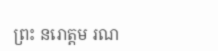ព្រះ នរោត្តម រណ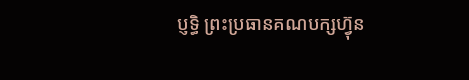ប្ញទ្ធិ ព្រះប្រធានគណបក្សហ្វ៊ុន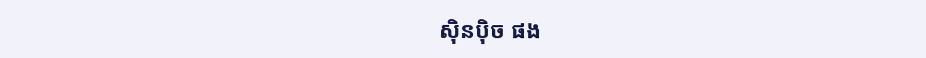ស៊ិនប៉ិច ផង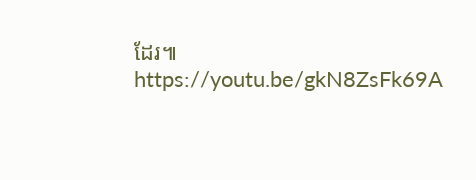ដែរ៕
https://youtu.be/gkN8ZsFk69A